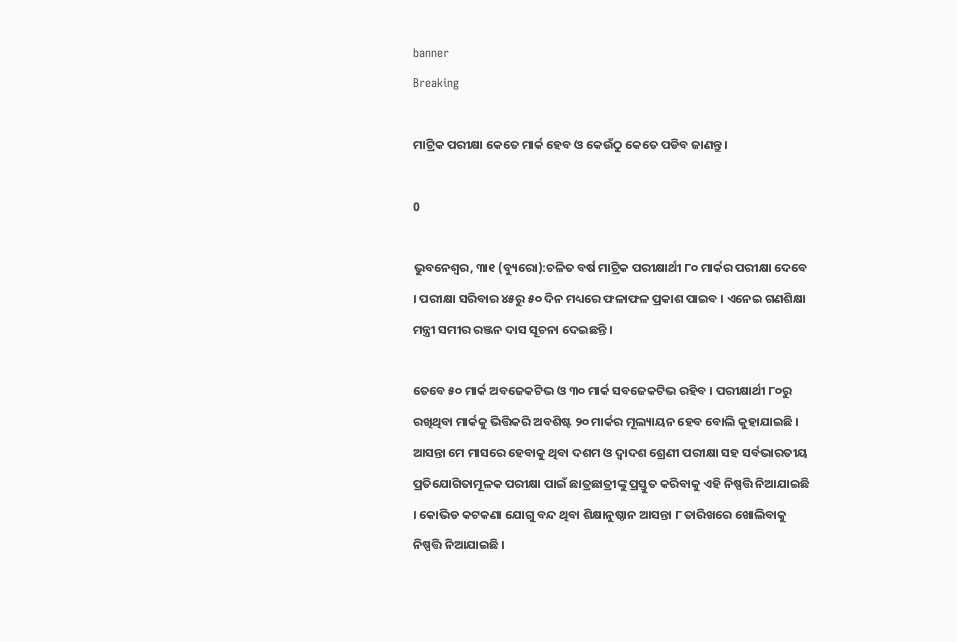banner
Breaking

ମାଟ୍ରିକ ପରୀକ୍ଷା କେତେ ମାର୍କ ହେବ ଓ କେଉଁଠୁ କେତେ ପଡିବ ଜାଣନ୍ତୁ।

0

ଭୁବନେଶ୍ୱର, ୩ା୧ (ବ୍ୟୁରୋ):ଚଳିତ ବର୍ଷ ମାଟ୍ରିକ ପରୀକ୍ଷାର୍ଥୀ ୮୦ ମାର୍କର ପରୀକ୍ଷା ଦେବେ । ପରୀକ୍ଷା ସରିବାର ୪୫ରୁ ୫୦ ଦିନ ମଧ୍ୟରେ ଫଳାଫଳ ପ୍ରକାଶ ପାଇବ । ଏନେଇ ଗଣଶିକ୍ଷା ମନ୍ତ୍ରୀ ସମୀର ରଞ୍ଜନ ଦାସ ସୂଚନା ଦେଇଛନ୍ତି ।

ତେବେ ୫୦ ମାର୍କ ଅବଜେକଟିଭ ଓ ୩୦ ମାର୍କ ସବଜେକଟିଭ ରହିବ । ପରୀକ୍ଷାର୍ଥୀ ୮୦ରୁ ରଖିଥିବା ମାର୍କକୁ ଭିତ୍ତିକରି ଅବଶିଷ୍ଟ ୨୦ ମାର୍କର ମୂଲ୍ୟାୟନ ହେବ ବୋଲି କୁହାଯାଇଛି । ଆସନ୍ତା ମେ ମାସରେ ହେବାକୁ ଥିବା ଦଶମ ଓ ଦ୍ୱାଦଶ ଶ୍ରେଣୀ ପରୀକ୍ଷା ସହ ସର୍ବଭାରତୀୟ ପ୍ରତିଯୋଗିତାମୂଳକ ପରୀକ୍ଷା ପାଇଁ ଛାତ୍ରଛାତ୍ରୀଙ୍କୁ ପ୍ରସ୍ତୁତ କରିବାକୁ ଏହି ନିଷ୍ପତ୍ତି ନିଆଯାଇଛି । କୋଭିଡ କଟକଣା ଯୋଗୁ ବନ୍ଦ ଥିବା ଶିକ୍ଷାନୁଷ୍ଠାନ ଆସନ୍ତା ୮ ତାରିଖରେ ଖୋଲିବାକୁ ନିଷ୍ପତ୍ତି ନିଆଯାଇଛି ।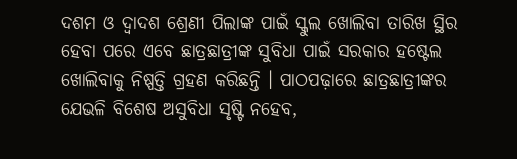ଦଶମ ଓ ଦ୍ୱାଦଶ ଶ୍ରେଣୀ ପିଲାଙ୍କ ପାଇଁ ସ୍କୁଲ ଖୋଲିବା ତାରିଖ ସ୍ଥିର ହେବା ପରେ ଏବେ ଛାତ୍ରଛାତ୍ରୀଙ୍କ ସୁବିଧା ପାଇଁ ସରକାର ହଷ୍ଟେଲ ଖୋଲିବାକୁ ନିଷ୍ପତ୍ତି ଗ୍ରହଣ କରିଛନ୍ତି । ପାଠପଢ଼ାରେ ଛାତ୍ରଛାତ୍ରୀଙ୍କର ଯେଭଳି ବିଶେଷ ଅସୁବିଧା ସୃଷ୍ଟି ନହେବ,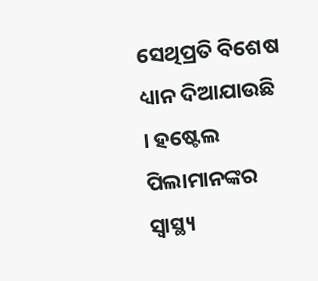ସେଥିପ୍ରତି ବିଶେଷ ଧ୍ୟାନ ଦିଆଯାଉଛି । ହଷ୍ଟେଲ ପିଲାମାନଙ୍କର ସ୍ୱାସ୍ଥ୍ୟ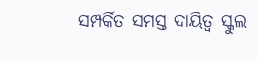ସମ୍ପର୍କିତ ସମସ୍ତ ଦାୟିତ୍ୱ ସ୍କୁଲ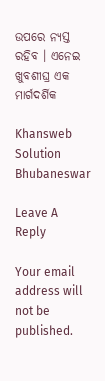ଉପରେ ନ୍ୟସ୍ତ ରହିବ । ଏନେଇ ଖୁବଶୀଘ୍ର ଏକ ମାର୍ଗଦର୍ଶିକ

Khansweb Solution Bhubaneswar

Leave A Reply

Your email address will not be published.